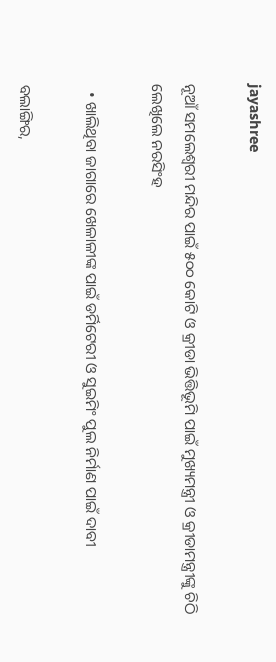jayashree

ନୂଆଁ ସମଲେଶ୍ୱରୀ ମନ୍ଦିର ପାଇଁ ୫୦୦ କୋଟି ଓ କ୍ରୀଡା ଭିତ୍ତିଭୂମି ପାଇଁ ମୁଖ୍ୟମନ୍ତ୍ରୀ ଓ କ୍ରୀଡାମନ୍ତ୍ରୀଙ୍କୁ ଚିଠି ଲେଖିଲେ ନରସିଂହ

  • ଖାଲିଥିବା ଜାଗାରେ ଖେଳାଳୀଙ୍କ ପାଇଁ ଡର୍ମିଟେରୀ ଓ ସୁଇମିଂ ପୁଲ ନିର୍ମାଣ ପାଇଁ ଦାବୀ

ବଲାଙ୍ଗିର,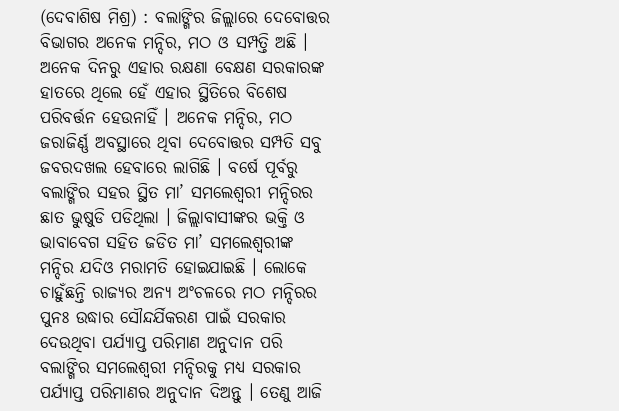(ଦେବାଶିଷ ମିଶ୍ର) : ବଲାଙ୍ଗିର ଜିଲ୍ଲାରେ ଦେବୋତ୍ତର ବିଭାଗର ଅନେକ ମନ୍ଦିର, ମଠ ଓ ସମ୍ପତ୍ତି ଅଛି । ଅନେକ ଦିନରୁ ଏହାର ରକ୍ଷଣା ବେକ୍ଷଣ ସରକାରଙ୍କ ହାତରେ ଥିଲେ ହେଁ ଏହାର ସ୍ଥିତିରେ ବିଶେଷ ପରିବର୍ତ୍ତନ ହେଉନାହିଁ । ଅନେକ ମନ୍ଦିର, ମଠ ଜରାଜିର୍ଣ୍ଣ ଅବସ୍ଥାରେ ଥିବା ଦେବୋତ୍ତର ସମ୍ପତି ସବୁ ଜବରଦଖଲ ହେବାରେ ଲାଗିଛି । ବର୍ଷେ ପୂର୍ବରୁ ବଲାଙ୍ଗିର ସହର ସ୍ଥିତ ମା’ ସମଲେଶ୍ୱରୀ ମନ୍ଦିରର ଛାତ ଭୁଷୁଡି ପଡିଥିଲା । ଜିଲ୍ଲାବାସୀଙ୍କର ଭକ୍ତି ଓ ଭାବାବେଗ ସହିତ ଜଡିତ ମା’ ସମଲେଶ୍ୱରୀଙ୍କ ମନ୍ଦିର ଯଦିଓ ମରାମତି ହୋଇଯାଇଛି । ଲୋକେ ଚାହୁଁଛନ୍ତି ରାଜ୍ୟର ଅନ୍ୟ ଅଂଚଳରେ ମଠ ମନ୍ଦିରର ପୁନଃ ଉଦ୍ଧାର ସୌନ୍ଦର୍ଯିକରଣ ପାଇଁ ସରକାର ଦେଉଥିବା ପର୍ଯ୍ୟାପ୍ତ ପରିମାଣ ଅନୁଦାନ ପରି ବଲାଙ୍ଗିର ସମଲେଶ୍ୱରୀ ମନ୍ଦିରକୁ ମଧ୍ୟ ସରକାର ପର୍ଯ୍ୟାପ୍ତ ପରିମାଣର ଅନୁଦାନ ଦିଅନ୍ତୁ । ତେଣୁ ଆଜି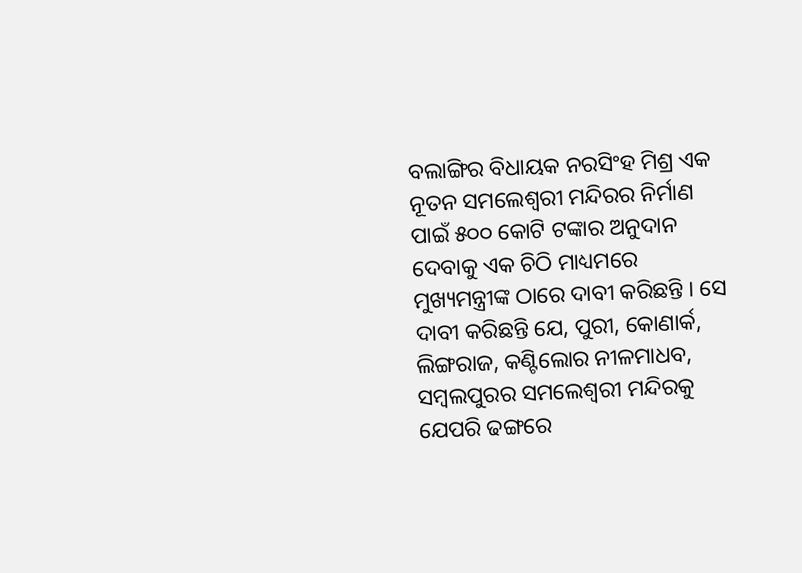ବଲାଙ୍ଗିର ବିଧାୟକ ନରସିଂହ ମିଶ୍ର ଏକ ନୂତନ ସମଲେଶ୍ୱରୀ ମନ୍ଦିରର ନିର୍ମାଣ ପାଇଁ ୫୦୦ କୋଟି ଟଙ୍କାର ଅନୁଦାନ ଦେବାକୁ ଏକ ଚିଠି ମାଧ୍ୟମରେ ମୁଖ୍ୟମନ୍ତ୍ରୀଙ୍କ ଠାରେ ଦାବୀ କରିଛନ୍ତି । ସେ ଦାବୀ କରିଛନ୍ତି ଯେ, ପୁରୀ, କୋଣାର୍କ, ଲିଙ୍ଗରାଜ, କଣ୍ଟିଲୋର ନୀଳମାଧବ, ସମ୍ବଲପୁରର ସମଲେଶ୍ୱରୀ ମନ୍ଦିରକୁ ଯେପରି ଢଙ୍ଗରେ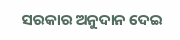ସରକାର ଅନୁଦାନ ଦେଇ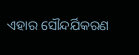ଏହାର ସୌନ୍ଦର୍ଯିକରଣ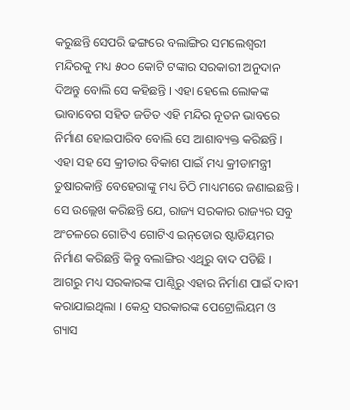କରୁଛନ୍ତି ସେପରି ଢଙ୍ଗରେ ବଲାଙ୍ଗିର ସମଲେଶ୍ୱରୀ ମନ୍ଦିରକୁ ମଧ୍ୟ ୫୦୦ କୋଟି ଟଙ୍କାର ସରକାରୀ ଅନୁଦାନ ଦିଅନ୍ତୁ ବୋଲି ସେ କହିଛନ୍ତି । ଏହା ହେଲେ ଲୋକଙ୍କ ଭାବାବେଗ ସହିତ ଜଡିତ ଏହି ମନ୍ଦିର ନୂତନ ଭାବରେ ନିର୍ମାଣ ହୋଇପାରିବ ବୋଲି ସେ ଆଶାବ୍ୟକ୍ତ କରିଛନ୍ତି । ଏହା ସହ ସେ କ୍ରୀଡାର ବିକାଶ ପାଇଁ ମଧ୍ୟ କ୍ରୀଡାମନ୍ତ୍ରୀ ତୁଷାରକାନ୍ତି ବେହେରାଙ୍କୁ ମଧ୍ୟ ଚିଠି ମାଧ୍ୟମରେ ଜଣାଇଛନ୍ତି । ସେ ଉଲ୍ଲେଖ କରିଛନ୍ତି ଯେ, ରାଜ୍ୟ ସରକାର ରାଜ୍ୟର ସବୁ ଅଂଚଳରେ ଗୋଟିଏ ଗୋଟିଏ ଇନ୍‌ଡୋର ଷ୍ଟାଡିୟମର ନିର୍ମାଣ କରିଛନ୍ତି କିନ୍ତୁ ବଲାଙ୍ଗିର ଏଥିରୁ ବାଦ ପଡିଛି । ଆଗରୁ ମଧ୍ୟ ସରକାରଙ୍କ ପାଣ୍ଠିରୁ ଏହାର ନିର୍ମାଣ ପାଇଁ ଦାବୀ କରାଯାଇଥିଲା । କେନ୍ଦ୍ର ସରକାରଙ୍କ ପେଟ୍ରୋଲିୟମ ଓ ଗ୍ୟାସ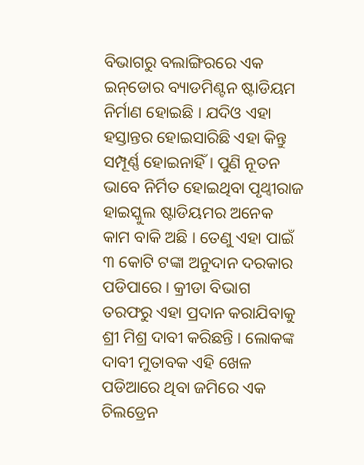ବିଭାଗରୁ ବଲାଙ୍ଗିରରେ ଏକ ଇନ୍‌ଡୋର ବ୍ୟାଡମିଣ୍ଟନ ଷ୍ଟାଡିୟମ ନିର୍ମାଣ ହୋଇଛି । ଯଦିଓ ଏହା ହସ୍ତାନ୍ତର ହୋଇସାରିଛି ଏହା କିନ୍ତୁ ସମ୍ପୂର୍ଣ୍ଣ ହୋଇନାହିଁ । ପୁଣି ନୂତନ ଭାବେ ନିର୍ମିତ ହୋଇଥିବା ପୃଥ୍ୱୀରାଜ ହାଇସ୍କୁଲ ଷ୍ଟାଡିୟମର ଅନେକ କାମ ବାକି ଅଛି । ତେଣୁ ଏହା ପାଇଁ ୩ କୋଟି ଟଙ୍କା ଅନୁଦାନ ଦରକାର ପଡିପାରେ । କ୍ରୀଡା ବିଭାଗ ତରଫରୁ ଏହା ପ୍ରଦାନ କରାଯିବାକୁ ଶ୍ରୀ ମିଶ୍ର ଦାବୀ କରିଛନ୍ତି । ଲୋକଙ୍କ ଦାବୀ ମୁତାବକ ଏହି ଖେଳ ପଡିଆରେ ଥିବା ଜମିରେ ଏକ ଚିଲଡ୍ରେନ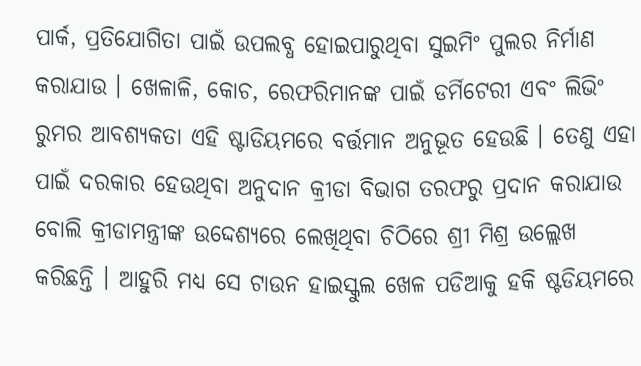ପାର୍କ, ପ୍ରତିଯୋଗିତା ପାଇଁ ଉପଲବ୍ଧ ହୋଇପାରୁଥିବା ସୁଇମିଂ ପୁଲର ନିର୍ମାଣ କରାଯାଉ । ଖେଳାଳି, କୋଚ, ରେଫରିମାନଙ୍କ ପାଇଁ ଡର୍ମିଟେରୀ ଏବଂ ଲିଭିଂ ରୁମର ଆବଶ୍ୟକତା ଏହି ଷ୍ଟାଡିୟମରେ ବର୍ତ୍ତମାନ ଅନୁଭୂତ ହେଉଛି । ତେଣୁ ଏହା ପାଇଁ ଦରକାର ହେଉଥିବା ଅନୁଦାନ କ୍ରୀଡା ବିଭାଗ ତରଫରୁ ପ୍ରଦାନ କରାଯାଉ ବୋଲି କ୍ରୀଡାମନ୍ତ୍ରୀଙ୍କ ଉଦ୍ଦେଶ୍ୟରେ ଲେଖିଥିବା ଚିଠିରେ ଶ୍ରୀ ମିଶ୍ର ଉଲ୍ଲେଖ କରିଛନ୍ତି । ଆହୁରି ମଧ୍ୟ ସେ ଟାଉନ ହାଇସ୍କୁଲ ଖେଳ ପଡିଆକୁ ହକି ଷ୍ଟଡିୟମରେ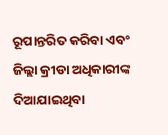ରୂପାନ୍ତରିତ କରିବା ଏବଂ ଜିଲ୍ଲା କ୍ରୀଡା ଅଧିକାରୀଙ୍କ ଦିଆଯାଇଥିବା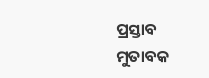ପ୍ରସ୍ତାବ ମୁତାବକ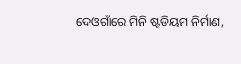ଦେଓଗାଁରେ ମିନି ଷ୍ଟଡିୟମ ନିର୍ମାଣ,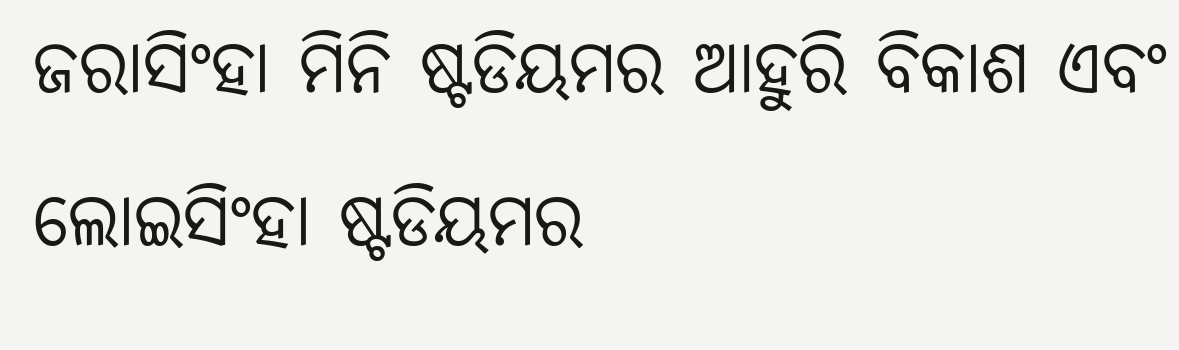ଜରାସିଂହା ମିନି ଷ୍ଟଡିୟମର ଆହୁରି ବିକାଶ ଏବଂ ଲୋଇସିଂହା ଷ୍ଟଡିୟମର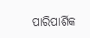ପାରିପାର୍ଶିକ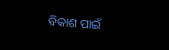ବିକାଶ ପାଇଁ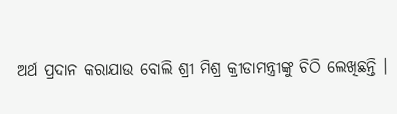ଅର୍ଥ ପ୍ରଦାନ କରାଯାଉ ବୋଲି ଶ୍ରୀ ମିଶ୍ର କ୍ରୀଡାମନ୍ତ୍ରୀଙ୍କୁ ଚିଠି ଲେଖିଛନ୍ତି ।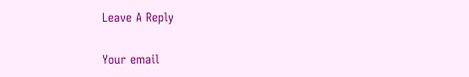Leave A Reply

Your email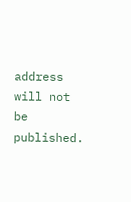address will not be published.